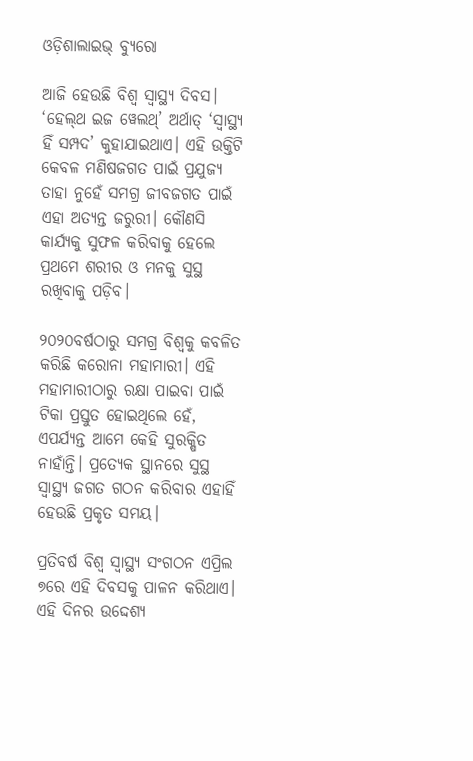ଓଡ଼ିଶାଲାଇଭ୍ ବ୍ୟୁରୋ

ଆଜି ହେଉଛି ବିଶ୍ୱ ସ୍ୱାସ୍ଥ୍ୟ ଦିବସ। ‘ହେଲ୍‌ଥ ଇଜ ୱେଲଥ୍‌’ ଅର୍ଥାତ୍ ‘ସ୍ୱାସ୍ଥ୍ୟ ହିଁ ସମ୍ପଦ’ କୁହାଯାଇଥାଏ। ଏହି ଉକ୍ତିଟି କେବଳ ମଣିଷଜଗତ ପାଇଁ ପ୍ରଯୁଜ୍ୟ ତାହା ନୁହେଁ ସମଗ୍ର ଜୀବଜଗତ ପାଇଁ ଏହା ଅତ୍ୟନ୍ତ ଜରୁରୀ। କୌଣସି କାର୍ଯ୍ୟକୁ ସୁଫଳ କରିବାକୁ ହେଲେ ପ୍ରଥମେ ଶରୀର ଓ ମନକୁ ସୁସ୍ଥ ରଖିବାକୁ ପଡ଼ିବ।

୨୦୨୦ବର୍ଷଠାରୁ ସମଗ୍ର ବିଶ୍ୱକୁ କବଳିତ କରିଛି କରୋନା ମହାମାରୀ। ଏହି ମହାମାରୀଠାରୁ ରକ୍ଷା ପାଇବା ପାଇଁ ଟିକା ପ୍ରସ୍ତୁତ ହୋଇଥିଲେ ହେଁ, ଏପର୍ଯ୍ୟନ୍ତ ଆମେ କେହି ସୁରକ୍ଷିତ ନାହାଁନ୍ତି। ପ୍ରତ୍ୟେକ ସ୍ଥାନରେ ସୁସ୍ଥ ସ୍ୱାସ୍ଥ୍ୟ ଜଗତ ଗଠନ କରିବାର ଏହାହିଁ ହେଉଛି ପ୍ରକୃତ ସମୟ।

ପ୍ରତିବର୍ଷ ବିଶ୍ୱ ସ୍ୱାସ୍ଥ୍ୟ ସଂଗଠନ ଏପ୍ରିଲ ୭ରେ ଏହି ଦିବସକୁ ପାଳନ କରିଥାଏ। ଏହି ଦିନର ଉଦ୍ଦେଶ୍ୟ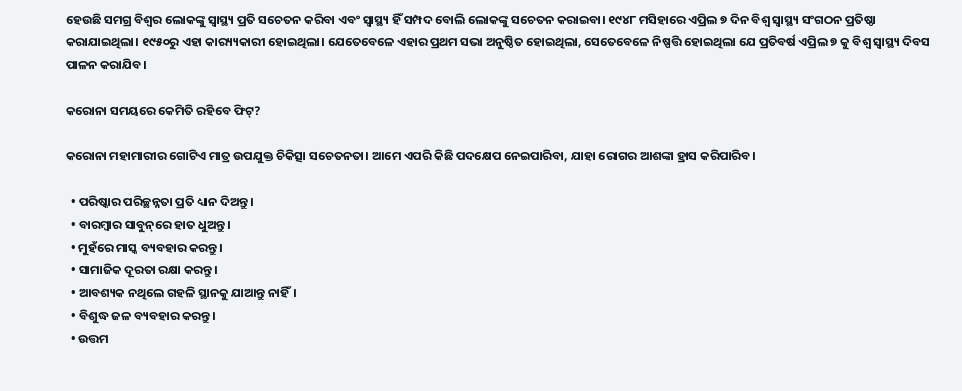ହେଉଛି ସମଗ୍ର ବିଶ୍ୱର ଲୋକଙ୍କୁ ସ୍ୱାସ୍ଥ୍ୟ ପ୍ରତି ସଚେତନ କରିବା ଏବଂ ସ୍ୱାସ୍ଥ୍ୟ ହିଁ ସମ୍ପଦ ବୋଲି ଲୋକଙ୍କୁ ସଚେତନ କରାଇବା। ୧୯୪୮ ମସିହାରେ ଏପ୍ରିଲ ୭ ଦିନ ବିଶ୍ୱ ସ୍ୱାସ୍ଥ୍ୟ ସଂଗଠନ ପ୍ରତିଷ୍ଠା କରାଯାଇଥିଲା। ୧୯୫୦ରୁ ଏହା କାର‌୍ୟ୍ୟକାରୀ ହୋଇଥିଲା। ଯେତେବେଳେ ଏହାର ପ୍ରଥମ ସଭା ଅନୁଷ୍ଠିତ ହୋଇଥିଲା, ସେତେବେଳେ ନିଷ୍ପତ୍ତି ହୋଇଥିଲା ଯେ ପ୍ରତିବର୍ଷ ଏପ୍ରିଲ ୭ କୁ ବିଶ୍ୱ ସ୍ୱାସ୍ଥ୍ୟ ଦିବସ ପାଳନ କରାଯିବ।

କରୋନା ସମୟରେ କେମିତି ରହିବେ ଫିଟ୍‌?

କରୋନା ମହାମାରୀର ଗୋଟିଏ ମାତ୍ର ଉପଯୁକ୍ତ ଚିକିତ୍ସା ସଚେତନତା। ଆମେ ଏପରି କିଛି ପଦକ୍ଷେପ ନେଇପାରିବା, ଯାହା ରୋଗର ଆଶଙ୍କା ହ୍ରାସ କରିପାରିବ।

  • ପରିଷ୍କାର ପରିଚ୍ଛନ୍ନତା ପ୍ରତି ଧ୍ୟାନ ଦିଅନ୍ତୁ।
  • ବାରମ୍ବାର ସାବୁନ୍‌ରେ ହାତ ଧୁଅନ୍ତୁ।
  • ମୁହଁରେ ମାସ୍କ ବ୍ୟବହାର କରନ୍ତୁ।
  • ସାମାଜିକ ଦୂରତା ରକ୍ଷା କରନ୍ତୁ।
  • ଆବଶ୍ୟକ ନଥିଲେ ଗହଳି ସ୍ଥାନକୁ ଯାଆନ୍ତୁ ନାହିଁ।
  • ବିଶୁଦ୍ଧ ଜଳ ବ୍ୟବହାର କରନ୍ତୁ।
  • ଉତ୍ତମ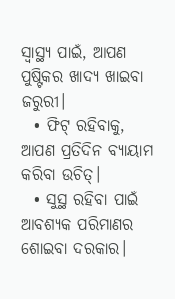ସ୍ୱାସ୍ଥ୍ୟ ପାଇଁ, ଆପଣ ପୁଷ୍ଟିକର ଖାଦ୍ୟ ଖାଇବା ଜରୁରୀ।
  • ଫିଟ୍ ରହିବାକୁ, ଆପଣ ପ୍ରତିଦିନ ବ୍ୟାୟାମ କରିବା ଉଚିତ୍।
  • ସୁସ୍ଥ ରହିବା ପାଇଁ ଆବଶ୍ୟକ ପରିମାଣର ଶୋଇବା ଦରକାର।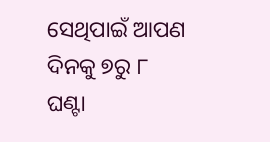ସେଥିପାଇଁ ଆପଣ ଦିନକୁ ୭ରୁ ୮ ଘଣ୍ଟା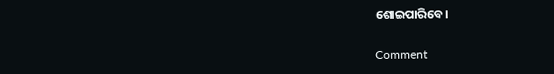ଶୋଇପାରିବେ।

Comment